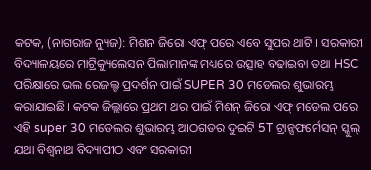କଟକ, (ନାଗରାଜ ନ୍ୟୁଜ): ମିଶନ ଜିରୋ ଏଫ୍ ପରେ ଏବେ ସୁପର ଥାଟି । ସରକାରୀ ବିଦ୍ୟାଳୟରେ ମାଟ୍ରିକ୍ୟୁଲେସନ ପିଲାମାନଙ୍କ ମଧ୍ୟରେ ଉତ୍ସାହ ବଢାଇବା ତଥା HSC ପରିକ୍ଷାରେ ଭଲ ରେଜଲ୍ଟ ପ୍ରଦର୍ଶନ ପାଇଁ SUPER 30 ମଡେଲର ଶୁଭାରମ୍ଭ କରାଯାଇଛି। କଟକ ଜିଲ୍ଲାରେ ପ୍ରଥମ ଥର ପାଇଁ ମିଶନ୍ ଜିରୋ ଏଫ୍ ମଡେଲ ପରେ ଏହି super 30 ମଡେଲର ଶୁଭାରମ୍ଭ ଆଠଗଡର ଦୁଇଟି 5T ଟ୍ରାନ୍ସଫର୍ମେସନ୍ ସ୍କୁଲ୍ ଯଥା ବିଶ୍ୱନାଥ ବିଦ୍ୟାପୀଠ ଏବଂ ସରକାରୀ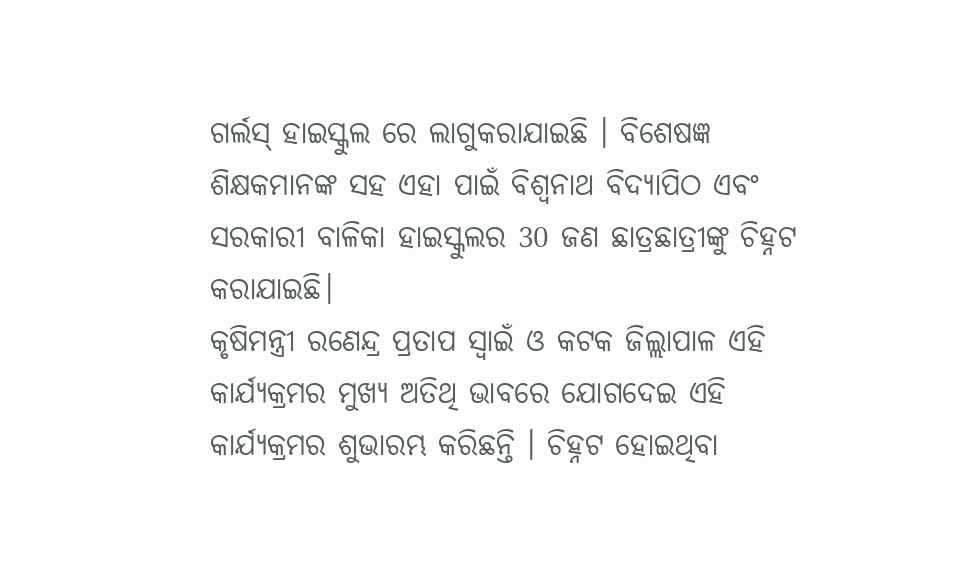ଗର୍ଲସ୍ ହାଇସ୍କୁଲ ରେ ଲାଗୁକରାଯାଇଛି । ବିଶେଷଜ୍ଞ ଶିକ୍ଷକମାନଙ୍କ ସହ ଏହା ପାଇଁ ବିଶ୍ୱନାଥ ବିଦ୍ୟାପିଠ ଏବଂ ସରକାରୀ ବାଳିକା ହାଇସ୍କୁଲର 30 ଜଣ ଛାତ୍ରଛାତ୍ରୀଙ୍କୁ ଚିହ୍ନଟ କରାଯାଇଛି।
କୃଷିମନ୍ତ୍ରୀ ରଣେନ୍ଦ୍ର ପ୍ରତାପ ସ୍ବାଇଁ ଓ କଟକ ଜିଲ୍ଲାପାଳ ଏହି କାର୍ଯ୍ୟକ୍ରମର ମୁଖ୍ୟ ଅତିଥି ଭାବରେ ଯୋଗଦେଇ ଏହି କାର୍ଯ୍ୟକ୍ରମର ଶୁଭାରମ୍ଭ କରିଛନ୍ତି । ଚିହ୍ନଟ ହୋଇଥିବା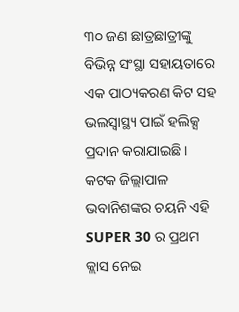୩୦ ଜଣ ଛାତ୍ରଛାତ୍ରୀଙ୍କୁ ବିଭିନ୍ନ ସଂସ୍ଥା ସହାୟତାରେ ଏକ ପାଠ୍ୟକରଣ କିଟ ସହ ଭଲସ୍ବାସ୍ଥ୍ୟ ପାଇଁ ହଲିକ୍ସ ପ୍ରଦାନ କରାଯାଇଛି। କଟକ ଜିଲ୍ଲାପାଳ ଭବାନିଶଙ୍କର ଚୟନି ଏହି SUPER 30 ର ପ୍ରଥମ କ୍ଲାସ ନେଇ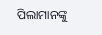ପିଲାମାନଙ୍କୁ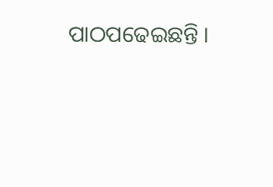ପାଠପଢେଇଛନ୍ତି ।